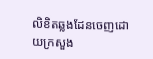លិខិតឆ្លងដែនចេញដោយក្រសួង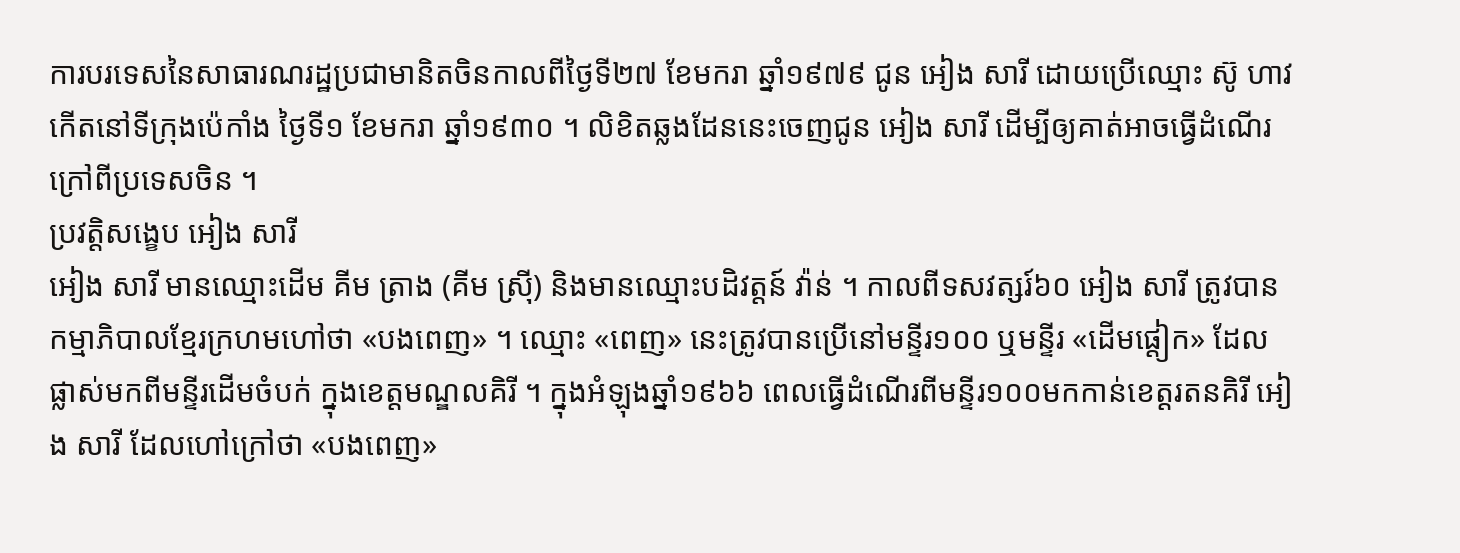ការបរទេសនៃសាធារណរដ្ឋប្រជាមានិតចិនកាលពីថ្ងៃទី២៧ ខែមករា ឆ្នាំ១៩៧៩ ជូន អៀង សារី ដោយប្រើឈ្មោះ ស៊ូ ហាវ កើតនៅទីក្រុងប៉េកាំង ថ្ងៃទី១ ខែមករា ឆ្នាំ១៩៣០ ។ លិខិតឆ្លងដែននេះចេញជូន អៀង សារី ដើម្បីឲ្យគាត់អាចធ្វើដំណើរក្រៅពីប្រទេសចិន ។
ប្រវត្តិសង្ខេប អៀង សារី
អៀង សារី មានឈ្មោះដើម គីម ត្រាង (គីម ស្រ៊ី) និងមានឈ្មោះបដិវត្តន៍ វ៉ាន់ ។ កាលពីទសវត្សរ៍៦០ អៀង សារី ត្រូវបានកម្មាភិបាលខែ្មរក្រហមហៅថា «បងពេញ» ។ ឈ្មោះ «ពេញ» នេះត្រូវបានប្រើនៅមន្ទីរ១០០ ឬមន្ទីរ «ដើមផ្តៀក» ដែលផ្លាស់មកពីមន្ទីរដើមចំបក់ ក្នុងខេត្តមណ្ឌលគិរី ។ ក្នុងអំឡុងឆ្នាំ១៩៦៦ ពេលធ្វើដំណើរពីមន្ទីរ១០០មកកាន់ខេត្តរតនគិរី អៀង សារី ដែលហៅក្រៅថា «បងពេញ»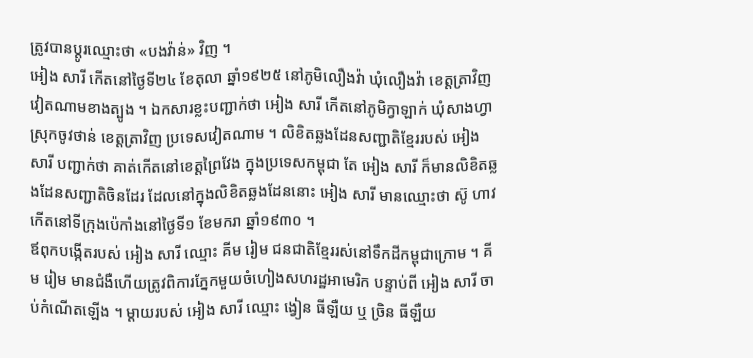ត្រូវបានប្ដូរឈ្មោះថា «បងវ៉ាន់» វិញ ។
អៀង សារី កើតនៅថ្ងៃទី២៤ ខែតុលា ឆ្នាំ១៩២៥ នៅភូមិលឿងវ៉ា ឃុំលឿងវ៉ា ខេត្តត្រាវិញ វៀតណាមខាងត្បូង ។ ឯកសារខ្លះបញ្ជាក់ថា អៀង សារី កើតនៅភូមិក្វាឡាក់ ឃុំសាងហ្វា ស្រុកចូវថាន់ ខេត្តត្រាវិញ ប្រទេសវៀតណាម ។ លិខិតឆ្លងដែនសញ្ជាតិខែ្មររបស់ អៀង សារី បញ្ជាក់ថា គាត់កើតនៅខេត្តព្រៃវែង ក្នុងប្រទេសកម្ពុជា តែ អៀង សារី ក៏មានលិខិតឆ្លងដែនសញ្ជាតិចិនដែរ ដែលនៅក្នុងលិខិតឆ្លងដែននោះ អៀង សារី មានឈ្មោះថា ស៊ូ ហាវ កើតនៅទីក្រុងប៉េកាំងនៅថ្ងៃទី១ ខែមករា ឆ្នាំ១៩៣០ ។
ឪពុកបង្កើតរបស់ អៀង សារី ឈ្មោះ គីម រៀម ជនជាតិខែ្មររស់នៅទឹកដីកម្ពុជាក្រោម ។ គីម រៀម មានជំងឺហើយត្រូវពិការភ្នែកមួយចំហៀងសហរដ្ឋអាមេរិក បន្ទាប់ពី អៀង សារី ចាប់កំណើតឡើង ។ ម្តាយរបស់ អៀង សារី ឈ្មោះ ង្វៀន ធីឡឺយ ឬ ច្រិន ធីឡឺយ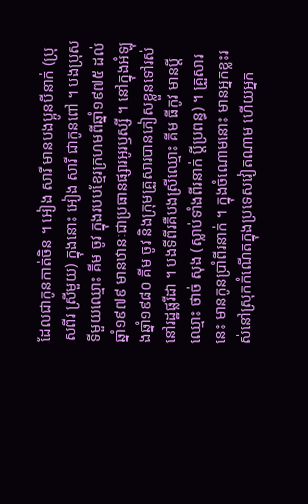ដែលជាកូនកាត់ចិន ។ អៀង សារី មានបងប្អូនបីនាក់ (ប្រុសពីរ ស្រីមួយ) ក្នុងនោះ អៀង សារី ជាកូនពៅ ។ បងប្រុសទីមួយឈ្មោះ គីម ចូវ ក្នុងរបបខែ្មរក្រហមពីឆ្នាំ១៩៧៥ ដល់ឆ្នាំ១៩៧៩ មានឋានៈជាប្រធានផ្សារអូរឫស្សី ។ នៅក្នុងអំឡុងឆ្នាំ១៩៨០ គីម ចូវ និងក្រុមគ្រួសារបានភៀសខ្លួនទៅរស់នៅរដ្ឋផ្លរីដា ។ បងទីពីរគឺបងស្រីឈ្មោះ គីម ធីកូវ មានប្តីឈ្មោះ ថាច់ សុង (ស្លាប់ទាំងពីរនាក់ ប្តីប្រពន្ធ) ។ គ្រួសារនេះ មានកូនប្រាំពីរនាក់ ។ ក្នុងចំណោមនោះ មានអ្នកខ្លះរស់នៅស្រុកកំណើតក្នុងប្រទេសវៀតណាម ហើយអ្នក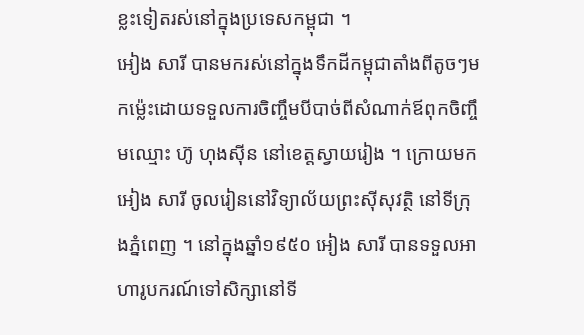ខ្លះទៀតរស់នៅក្នុងប្រទេសកម្ពុជា ។
អៀង សារី បានមករស់នៅក្នុងទឹកដីកម្ពុជាតាំងពីតូចៗមកម្ល៉េះដោយទទួលការចិញ្ចឹមបីបាច់ពីសំណាក់ឪពុកចិញ្ចឹមឈ្មោះ ហ៊ូ ហុងស៊ីន នៅខេត្តស្វាយរៀង ។ ក្រោយមក អៀង សារី ចូលរៀននៅវិទ្យាល័យព្រះស៊ីសុវត្ថិ នៅទីក្រុងភ្នំពេញ ។ នៅក្នុងឆ្នាំ១៩៥០ អៀង សារី បានទទួលអាហារូបករណ៍ទៅសិក្សានៅទី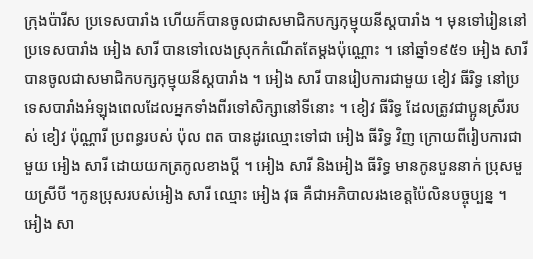ក្រុងប៉ារីស ប្រទេសបារាំង ហើយក៏បានចូលជាសមាជិកបក្សកុម្មុយនីស្តបារាំង ។ មុនទៅរៀននៅប្រទេសបារាំង អៀង សារី បានទៅលេងស្រុកកំណើតតែម្តងប៉ុណ្ណោះ ។ នៅឆ្នាំ១៩៥១ អៀង សារី បានចូលជាសមាជិកបក្សកុម្មុយនីស្តបារាំង ។ អៀង សារី បានរៀបការជាមួយ ខៀវ ធីរិទ្ធ នៅប្រទេសបារាំងអំឡុងពេលដែលអ្នកទាំងពីរទៅសិក្សានៅទីនោះ ។ ខៀវ ធីរិទ្ធ ដែលត្រូវជាប្អូនស្រីរបស់ ខៀវ ប៉ុណ្ណារី ប្រពន្ធរបស់ ប៉ុល ពត បានដូរឈ្មោះទៅជា អៀង ធីរិទ្ធ វិញ ក្រោយពីរៀបការជាមួយ អៀង សារី ដោយយកត្រកូលខាងប្តី ។ អៀង សារី និងអៀង ធីរិទ្ធ មានកូនបួននាក់ ប្រុសមួយស្រីបី ។កូនប្រុសរបស់អៀង សារី ឈ្មោះ អៀង វុធ គឺជាអភិបាលរងខេត្តប៉ៃលិនបច្ចុប្បន្ន ។
អៀង សា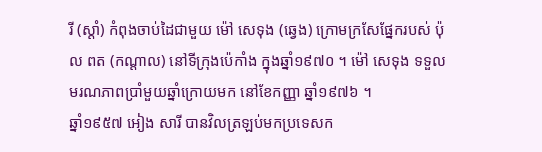រី (ស្ដាំ) កំពុងចាប់ដៃជាមួយ ម៉ៅ សេទុង (ឆ្វេង) ក្រោមក្រសែផ្នែករបស់ ប៉ុល ពត (កណ្ដាល) នៅទីក្រុងប៉េកាំង ក្នុងឆ្នាំ១៩៧០ ។ ម៉ៅ សេទុង ទទួលមរណភាពប្រាំមួយឆ្នាំក្រោយមក នៅខែកញ្ញា ឆ្នាំ១៩៧៦ ។
ឆ្នាំ១៩៥៧ អៀង សារី បានវិលត្រឡប់មកប្រទេសក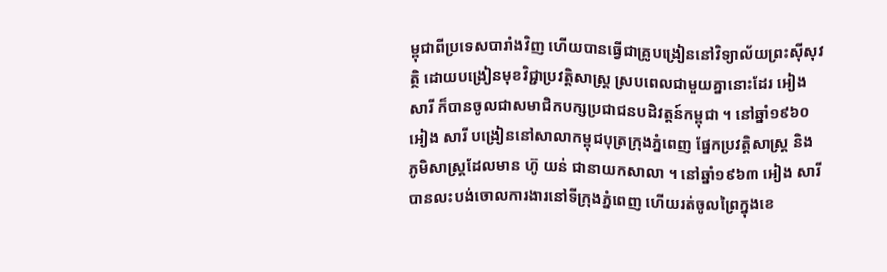ម្ពុជាពីប្រទេសបារាំងវិញ ហើយបានធ្វើជាគ្រូបង្រៀននៅវិទ្យាល័យព្រះស៊ីសុវត្ថិ ដោយបង្រៀនមុខវិជ្ជាប្រវត្តិសាស្ត្រ ស្របពេលជាមួយគ្នានោះដែរ អៀង សារី ក៏បានចូលជាសមាជិកបក្សប្រជាជនបដិវត្តន៍កម្ពុជា ។ នៅឆ្នាំ១៩៦០ អៀង សារី បង្រៀននៅសាលាកម្ពុជបុត្រក្រុងភ្នំពេញ ផ្នែកប្រវត្តិសាស្ត្រ និងភូមិសាស្ត្រដែលមាន ហ៊ូ យន់ ជានាយកសាលា ។ នៅឆ្នាំ១៩៦៣ អៀង សារី បានលះបង់ចោលការងារនៅទីក្រុងភ្នំពេញ ហើយរត់ចូលព្រៃក្នុងខេ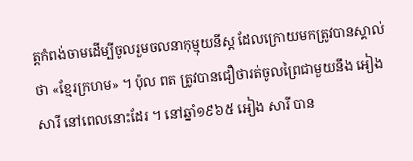ត្តកំពង់ចាមដើម្បីចូលរួមចលនាកុម្មុយនីស្ត ដែលក្រោយមកត្រូវបានស្គាល់ថា «ខែ្មរក្រហម» ។ ប៉ុល ពត ត្រូវបានជឿថារត់ចូលព្រៃជាមួយនឹង អៀង សារី នៅពេលនោះដែរ ។ នៅឆ្នាំ១៩៦៥ អៀង សារី បាន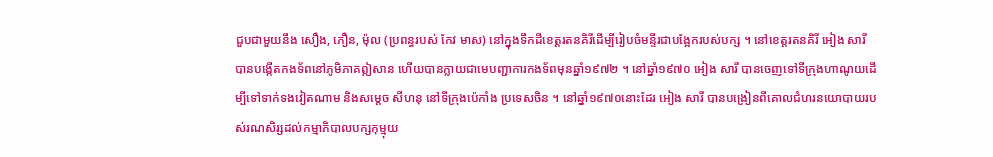ជួបជាមួយនឹង សឿង, ភឿន, ម៉ុល (ប្រពន្ធរបស់ កែវ មាស) នៅក្នុងទឹកដីខេត្តរតនគិរីដើម្បីរៀបចំមន្ទីរជាបង្អែករបស់បក្ស ។ នៅខេត្តរតនគិរី អៀង សារី បានបង្កើតកងទ័ពនៅភូមិភាគឦសាន ហើយបានក្លាយជាមេបញ្ជាការកងទ័ពមុនឆ្នាំ១៩៧២ ។ នៅឆ្នាំ១៩៧០ អៀង សារី បានចេញទៅទីក្រុងហាណូយដើម្បីទៅទាក់ទងវៀតណាម និងសម្តេច សីហនុ នៅទីក្រុងប៉េកាំង ប្រទេសចិន ។ នៅឆ្នាំ១៩៧០នោះដែរ អៀង សារី បានបង្រៀនពីគោលជំហរនយោបាយរបស់រណសិរ្សដល់កម្មាភិបាលបក្សកុម្មុយ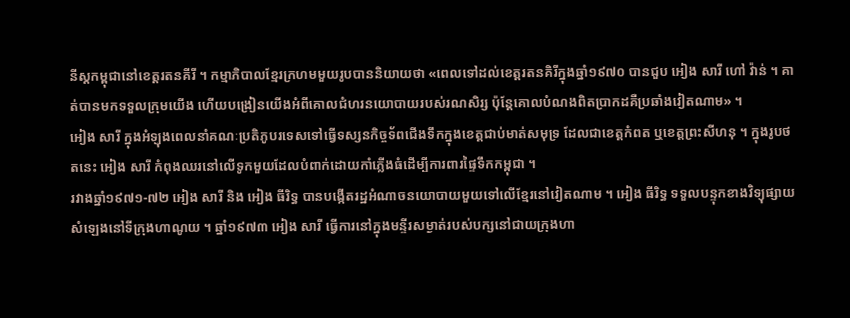នីស្តកម្ពុជានៅខេត្តរតនគីរី ។ កម្មាភិបាលខែ្មរក្រហមមួយរូបបាននិយាយថា «ពេលទៅដល់ខេត្តរតនគិរីក្នុងឆ្នាំ១៩៧០ បានជួប អៀង សារី ហៅ វ៉ាន់ ។ គាត់បានមកទទួលក្រុមយើង ហើយបង្រៀនយើងអំពីគោលជំហរនយោបាយរបស់រណសិរ្ស ប៉ុន្តែគោលបំណងពិតប្រាកដគឺប្រឆាំងវៀតណាម» ។
អៀង សារី ក្នុងអំឡុងពេលនាំគណៈប្រតិភូបរទេសទៅធ្វើទស្សនកិច្ចទ័ពជើងទឹកក្នុងខេត្តជាប់មាត់សមុទ្រ ដែលជាខេត្តកំពត ឬខេត្តព្រះសីហនុ ។ ក្នុងរូបថតនេះ អៀង សារី កំពុងឈរនៅលើទូកមួយដែលបំពាក់ដោយកាំភ្លើងធំដើម្បីការពារផ្ទៃទឹកកម្ពុជា ។
រវាងឆ្នាំ១៩៧១-៧២ អៀង សារី និង អៀង ធីរិទ្ធ បានបង្កើតរដ្ឋអំណាចនយោបាយមួយទៅលើខែ្មរនៅវៀតណាម ។ អៀង ធីរិទ្ធ ទទួលបន្ទុកខាងវិទ្យុផ្សាយសំឡេងនៅទីក្រុងហាណូយ ។ ឆ្នាំ១៩៧៣ អៀង សារី ធ្វើការនៅក្នុងមន្ទីរសម្ងាត់របស់បក្សនៅជាយក្រុងហា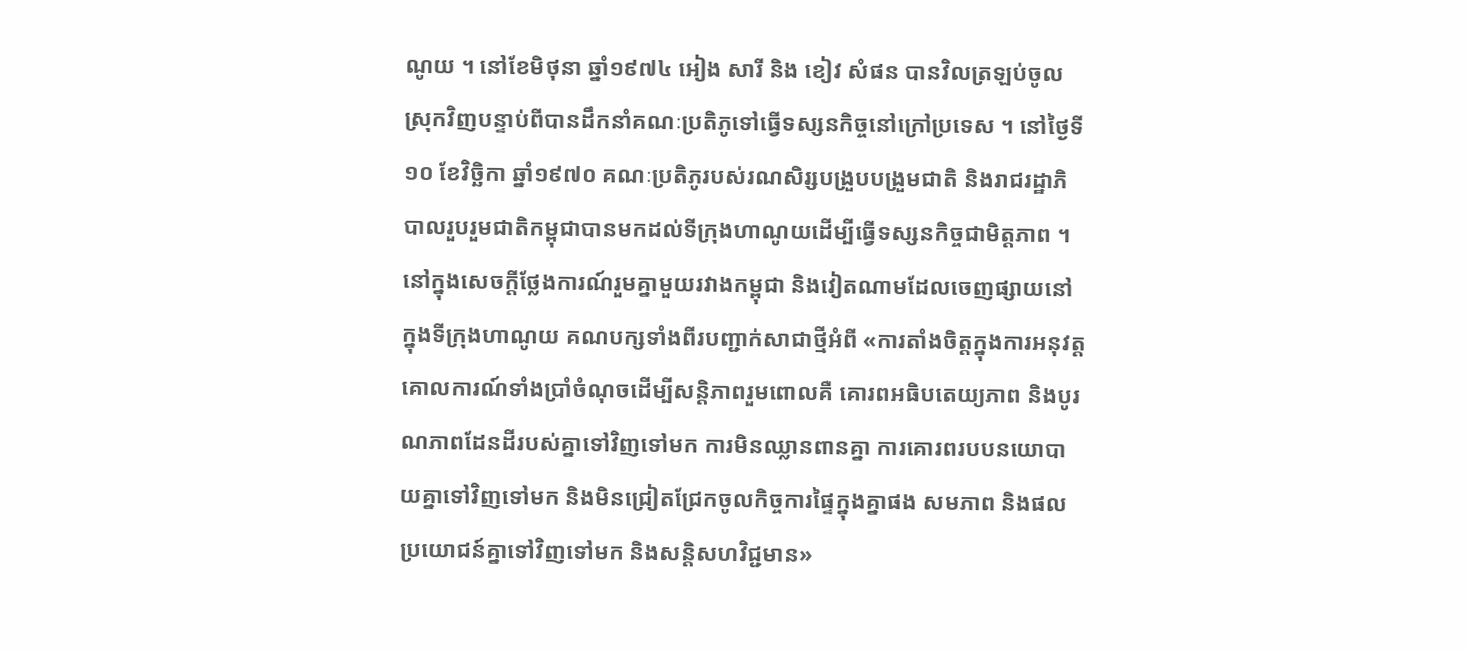ណូយ ។ នៅខែមិថុនា ឆ្នាំ១៩៧៤ អៀង សារី និង ខៀវ សំផន បានវិលត្រឡប់ចូលស្រុកវិញបន្ទាប់ពីបានដឹកនាំគណៈប្រតិភូទៅធ្វើទស្សនកិច្ចនៅក្រៅប្រទេស ។ នៅថ្ងៃទី១០ ខែវិច្ឆិកា ឆ្នាំ១៩៧០ គណៈប្រតិភូរបស់រណសិរ្សបង្រួបបង្រួមជាតិ និងរាជរដ្ឋាភិបាលរួបរួមជាតិកម្ពុជាបានមកដល់ទីក្រុងហាណូយដើម្បីធ្វើទស្សនកិច្ចជាមិត្តភាព ។ នៅក្នុងសេចក្តីថ្លែងការណ៍រួមគ្នាមួយរវាងកម្ពុជា និងវៀតណាមដែលចេញផ្សាយនៅក្នុងទីក្រុងហាណូយ គណបក្សទាំងពីរបញ្ជាក់សាជាថ្មីអំពី «ការតាំងចិត្តក្នុងការអនុវត្តគោលការណ៍ទាំងប្រាំចំណុចដើម្បីសន្តិភាពរួមពោលគឺ គោរពអធិបតេយ្យភាព និងបូរណភាពដែនដីរបស់គ្នាទៅវិញទៅមក ការមិនឈ្លានពានគ្នា ការគោរពរបបនយោបាយគ្នាទៅវិញទៅមក និងមិនជ្រៀតជ្រែកចូលកិច្ចការផ្ទៃក្នុងគ្នាផង សមភាព និងផលប្រយោជន៍គ្នាទៅវិញទៅមក និងសន្តិសហវិជ្ជមាន»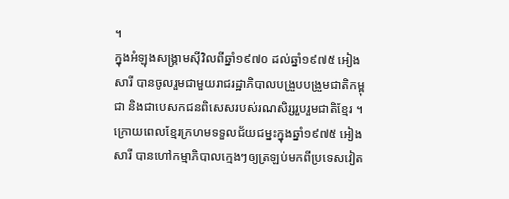។
ក្នុងអំឡុងសង្គ្រាមស៊ីវិលពីឆ្នាំ១៩៧០ ដល់ឆ្នាំ១៩៧៥ អៀង សារី បានចូលរួមជាមួយរាជរដ្ឋាភិបាលបង្រួបបង្រួមជាតិកម្ពុជា និងជាបេសកជនពិសេសរបស់រណសិរ្សរួបរួមជាតិខែ្មរ ។
ក្រោយពេលខែ្មរក្រហមទទួលជ័យជម្នះក្នុងឆ្នាំ១៩៧៥ អៀង សារី បានហៅកម្មាភិបាលកេ្មងៗឲ្យត្រឡប់មកពីប្រទេសវៀត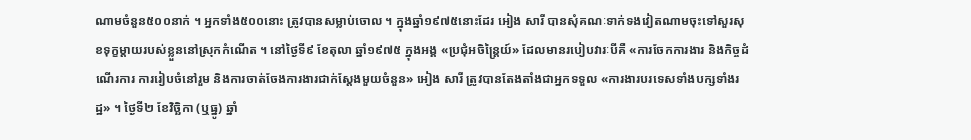ណាមចំនួន៥០០នាក់ ។ អ្នកទាំង៥០០នោះ ត្រូវបានសម្លាប់ចោល ។ ក្នុងឆ្នាំ១៩៧៥នោះដែរ អៀង សារី បានសុំគណៈទាក់ទងវៀតណាមចុះទៅសួរសុខទុក្ខម្តាយរបស់ខ្លួននៅស្រុកកំណើត ។ នៅថ្ងៃទី៩ ខែតុលា ឆ្នាំ១៩៧៥ ក្នុងអង្គ «ប្រជុំអចិន្ត្រៃយ៍» ដែលមានរបៀបវារៈបីគឺ «ការចែកការងារ និងកិច្ចដំណើរការ ការរៀបចំនៅរួម និងការចាត់ចែងការងារជាក់ស្តែងមួយចំនួន» អៀង សារី ត្រូវបានតែងតាំងជាអ្នកទទួល «ការងារបរទេសទាំងបក្សទាំងរដ្ឋ» ។ ថ្ងៃទី២ ខែវិច្ឆិកា (ឬធ្នូ) ឆ្នាំ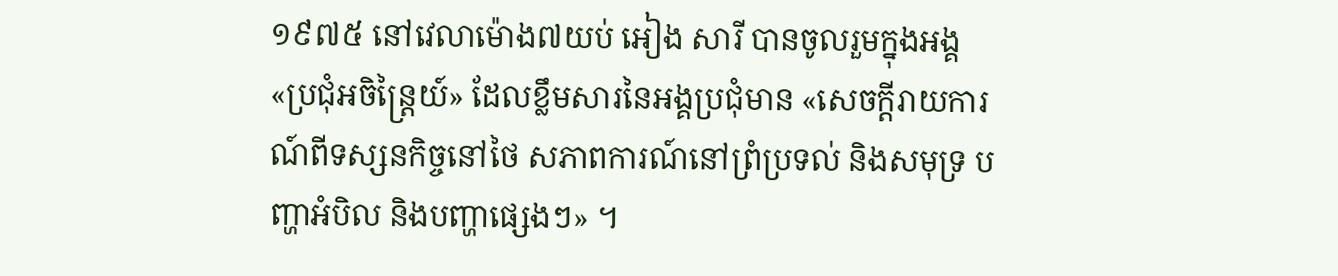១៩៧៥ នៅវេលាម៉ោង៧យប់ អៀង សារី បានចូលរួមក្នុងអង្គ «ប្រជុំអចិន្ត្រៃយ៍» ដែលខ្លឹមសារនៃអង្គប្រជុំមាន «សេចក្តីរាយការណ៍ពីទស្សនកិច្ចនៅថៃ សភាពការណ៍នៅព្រំប្រទល់ និងសមុទ្រ បញ្ហាអំបិល និងបញ្ហាផ្សេងៗ» ។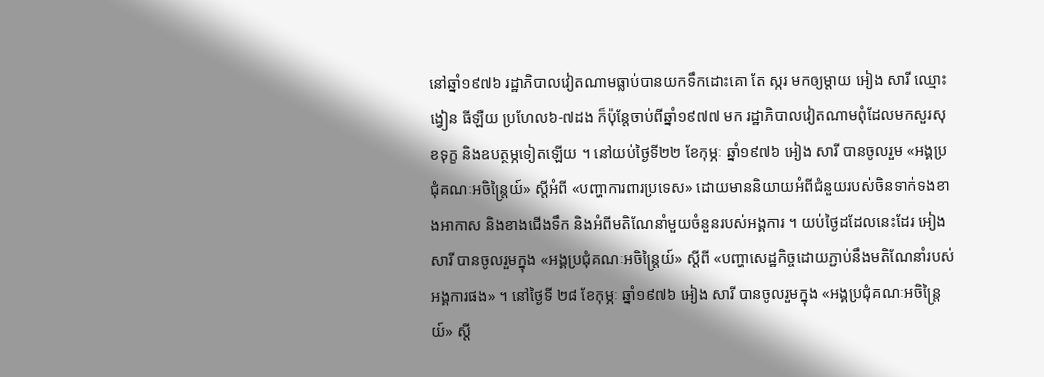នៅឆ្នាំ១៩៧៦ រដ្ឋាភិបាលវៀតណាមធ្លាប់បានយកទឹកដោះគោ តែ ស្ករ មកឲ្យម្តាយ អៀង សារី ឈ្មោះ ង្វៀន ធីឡឺយ ប្រហែល៦-៧ដង ក៏ប៉ុន្តែចាប់ពីឆ្នាំ១៩៧៧ មក រដ្ឋាភិបាលវៀតណាមពុំដែលមកសួរសុខទុក្ខ និងឧបត្ថម្ភទៀតឡើយ ។ នៅយប់ថ្ងៃទី២២ ខែកុម្ភៈ ឆ្នាំ១៩៧៦ អៀង សារី បានចូលរួម «អង្គប្រជុំគណៈអចិន្ត្រៃយ៍» ស្តីអំពី «បញ្ហាការពារប្រទេស» ដោយមាននិយាយអំពីជំនួយរបស់ចិនទាក់ទងខាងអាកាស និងខាងជើងទឹក និងអំពីមតិណែនាំមួយចំនួនរបស់អង្គការ ។ យប់ថ្ងៃដដែលនេះដែរ អៀង សារី បានចូលរួមក្នុង «អង្គប្រជុំគណៈអចិន្ត្រៃយ៍» ស្តីពី «បញ្ហាសេដ្ឋកិច្ចដោយភ្ជាប់នឹងមតិណែនាំរបស់អង្គការផង» ។ នៅថ្ងៃទី ២៨ ខែកុម្ភៈ ឆ្នាំ១៩៧៦ អៀង សារី បានចូលរួមក្នុង «អង្គប្រជុំគណៈអចិន្ត្រៃយ៍» ស្តី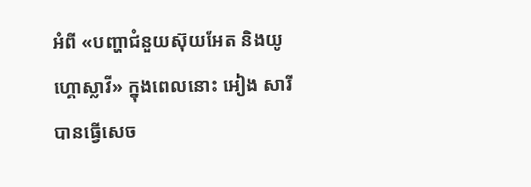អំពី «បញ្ហាជំនួយស៊ុយអែត និងយូហ្គោស្លាវី» ក្នុងពេលនោះ អៀង សារី បានធ្វើសេច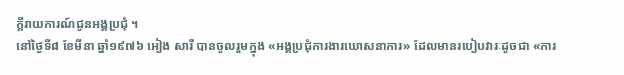ក្តីរាយការណ៍ជូនអង្គប្រជុំ ។
នៅថ្ងៃទី៨ ខែមីនា ឆ្នាំ១៩៧៦ អៀង សារី បានចូលរួមក្នុង «អង្គប្រជុំការងារឃោសនាការ» ដែលមានរបៀបវារៈដូចជា «ការ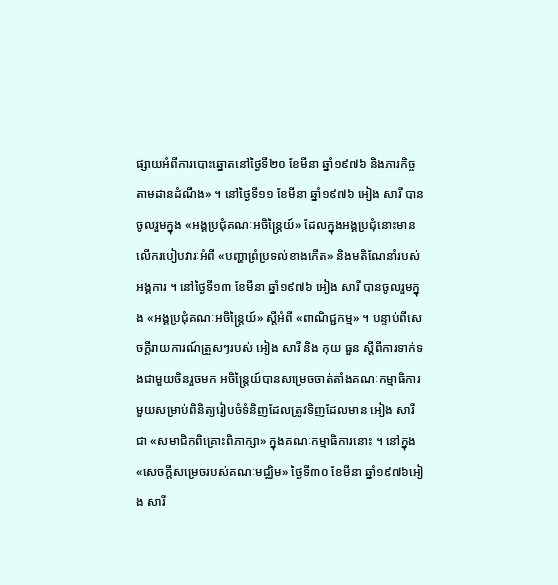ផ្សាយអំពីការបោះឆ្នោតនៅថ្ងៃទី២០ ខែមីនា ឆ្នាំ១៩៧៦ និងភារកិច្ចតាមដានដំណឹង» ។ នៅថ្ងៃទី១១ ខែមីនា ឆ្នាំ១៩៧៦ អៀង សារី បានចូលរួមក្នុង «អង្គប្រជុំគណៈអចិន្ត្រៃយ៍» ដែលក្នុងអង្គប្រជុំនោះមានលើករបៀបវារៈអំពី «បញ្ហាព្រំប្រទល់ខាងកើត» និងមតិណែនាំរបស់អង្គការ ។ នៅថ្ងៃទី១៣ ខែមីនា ឆ្នាំ១៩៧៦ អៀង សារី បានចូលរួមក្នុង «អង្គប្រជុំគណៈអចិន្ត្រៃយ៍» ស្តីអំពី «ពាណិជ្ជកម្ម» ។ បន្ទាប់ពីសេចក្តីរាយការណ៍ត្រួសៗរបស់ អៀង សារី និង កុយ ធួន ស្តីពីការទាក់ទងជាមួយចិនរួចមក អចិន្ត្រៃយ៍បានសម្រេចចាត់តាំងគណៈកម្មាធិការមួយសម្រាប់ពិនិត្យរៀបចំទំនិញដែលត្រូវទិញដែលមាន អៀង សារី ជា «សមាជិកពិគ្រោះពិភាក្សា» ក្នុងគណៈកម្មាធិការនោះ ។ នៅក្នុង «សេចក្តីសម្រេចរបស់គណៈមជ្ឈិម» ថ្ងៃទី៣០ ខែមីនា ឆ្នាំ១៩៧៦អៀង សារី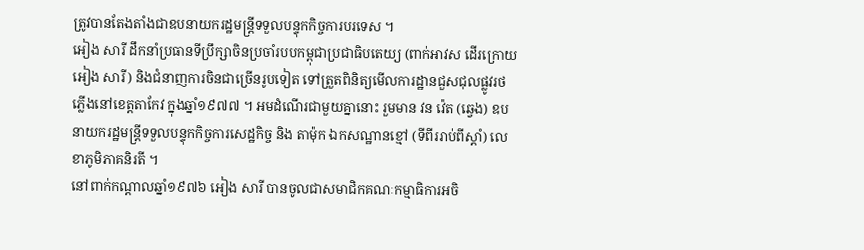ត្រូវបានតែងតាំងជាឧបនាយករដ្ឋមន្ត្រីទទួលបន្ទុកកិច្ចការបរទេស ។
អៀង សារី ដឹកនាំប្រធានទីប្រឹក្សាចិនប្រចាំរបបកម្ពុជាប្រជាធិបតេយ្យ (ពាក់អាវស ដើរក្រោយ អៀង សារី) និងជំនាញការចិនជាច្រើនរូបទៀត ទៅត្រួតពិនិត្យមើលការដ្ឋានជួសជុលផ្លូវរថភ្លើងនៅខេត្តតាកែវ ក្នុងឆ្នាំ១៩៧៧ ។ អមដំណើរជាមួយគ្នានោះ រួមមាន វន វ៉េត (ឆ្វេង) ឧបនាយករដ្ឋមន្ត្រីទទួលបន្ទុកកិច្ចការសេដ្ឋកិច្ច និង តាម៉ុក ឯកសណ្ឋានខ្មៅ (ទីពីររាប់ពីស្ដាំ) លេខាភូមិភាគនិរតី ។
នៅពាក់កណ្តាលឆ្នាំ១៩៧៦ អៀង សារី បានចូលជាសមាជិកគណៈកម្មាធិការអចិ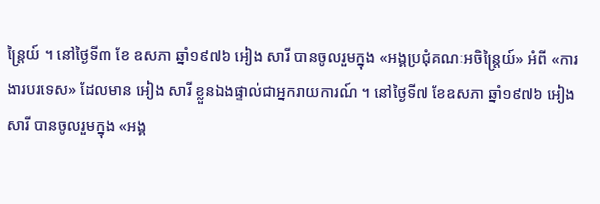ន្ត្រៃយ៍ ។ នៅថ្ងៃទី៣ ខែ ឧសភា ឆ្នាំ១៩៧៦ អៀង សារី បានចូលរួមក្នុង «អង្គប្រជុំគណៈអចិន្ត្រៃយ៍» អំពី «ការងារបរទេស» ដែលមាន អៀង សារី ខ្លួនឯងផ្ទាល់ជាអ្នករាយការណ៍ ។ នៅថ្ងៃទី៧ ខែឧសភា ឆ្នាំ១៩៧៦ អៀង សារី បានចូលរួមក្នុង «អង្គ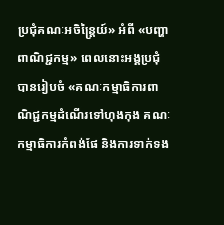ប្រជុំគណៈអចិន្ត្រៃយ៍» អំពី «បញ្ហាពាណិជ្ជកម្ម» ពេលនោះអង្គប្រជុំបានរៀបចំ «គណៈកម្មាធិការពាណិជ្ជកម្មដំណើរទៅហុងកុង គណៈកម្មាធិការកំពង់ផែ និងការទាក់ទង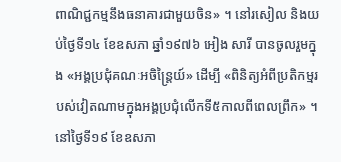ពាណិជ្ជកម្មនឹងធនាគារជាមួយចិន» ។ នៅរសៀល និងយប់ថ្ងៃទី១៤ ខែឧសភា ឆ្នាំ១៩៧៦ អៀង សារី បានចូលរួមក្នុង «អង្គប្រជុំគណៈអចិន្ត្រៃយ៍» ដើម្បី «ពិនិត្យអំពីប្រតិកម្មរបស់វៀតណាមក្នុងអង្គប្រជុំលើកទី៥កាលពីពេលព្រឹក» ។ នៅថ្ងៃទី១៩ ខែឧសភា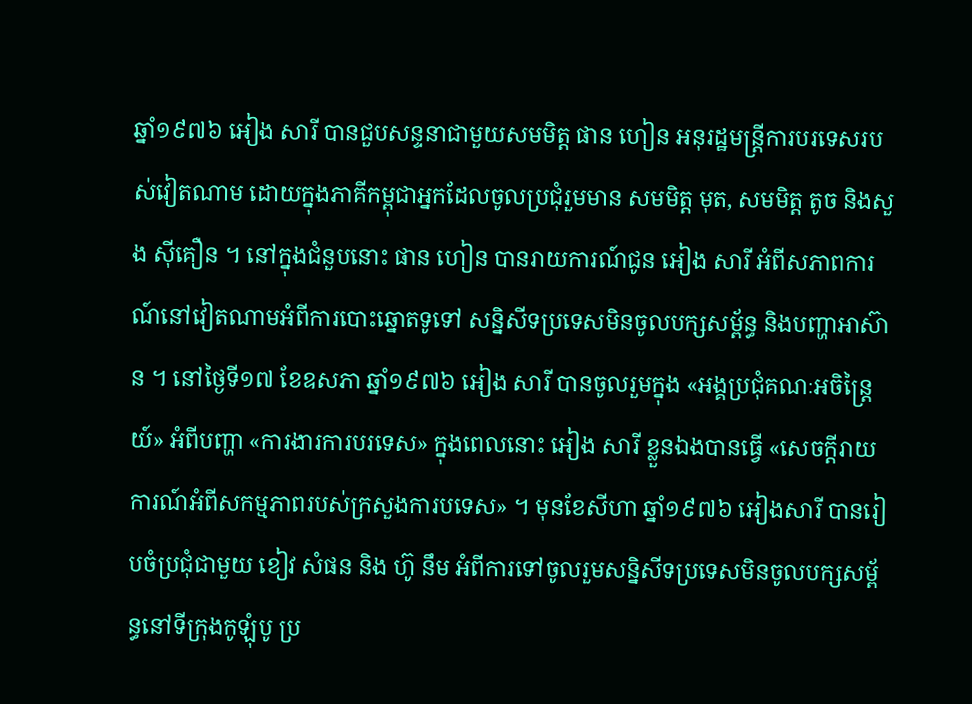ឆ្នាំ១៩៧៦ អៀង សារី បានជួបសន្ទនាជាមួយសមមិត្ត ផាន ហៀន អនុរដ្ឋមន្ត្រីការបរទេសរបស់វៀតណាម ដោយក្នុងភាគីកម្ពុជាអ្នកដែលចូលប្រជុំរួមមាន សមមិត្ត មុត, សមមិត្ត តូច និងសួង ស៊ីគឿន ។ នៅក្នុងជំនួបនោះ ផាន ហៀន បានរាយការណ៍ជូន អៀង សារី អំពីសភាពការណ៍នៅវៀតណាមអំពីការបោះឆ្នោតទូទៅ សន្និសីទប្រទេសមិនចូលបក្សសម្ព័ន្ធ និងបញ្ហាអាស៊ាន ។ នៅថ្ងៃទី១៧ ខែឧសភា ឆ្នាំ១៩៧៦ អៀង សារី បានចូលរួមក្នុង «អង្គប្រជុំគណៈអចិន្ត្រៃយ៍» អំពីបញ្ហា «ការងារការបរទេស» ក្នុងពេលនោះ អៀង សារី ខ្លួនឯងបានធ្វើ «សេចក្តីរាយការណ៍អំពីសកម្មភាពរបស់ក្រសួងការបទេស» ។ មុនខែសីហា ឆ្នាំ១៩៧៦ អៀងសារី បានរៀបចំប្រជុំជាមួយ ខៀវ សំផន និង ហ៊ូ នឹម អំពីការទៅចូលរួមសន្និសីទប្រទេសមិនចូលបក្សសម្ព័ន្ធនៅទីក្រុងកូឡុំបូ ប្រ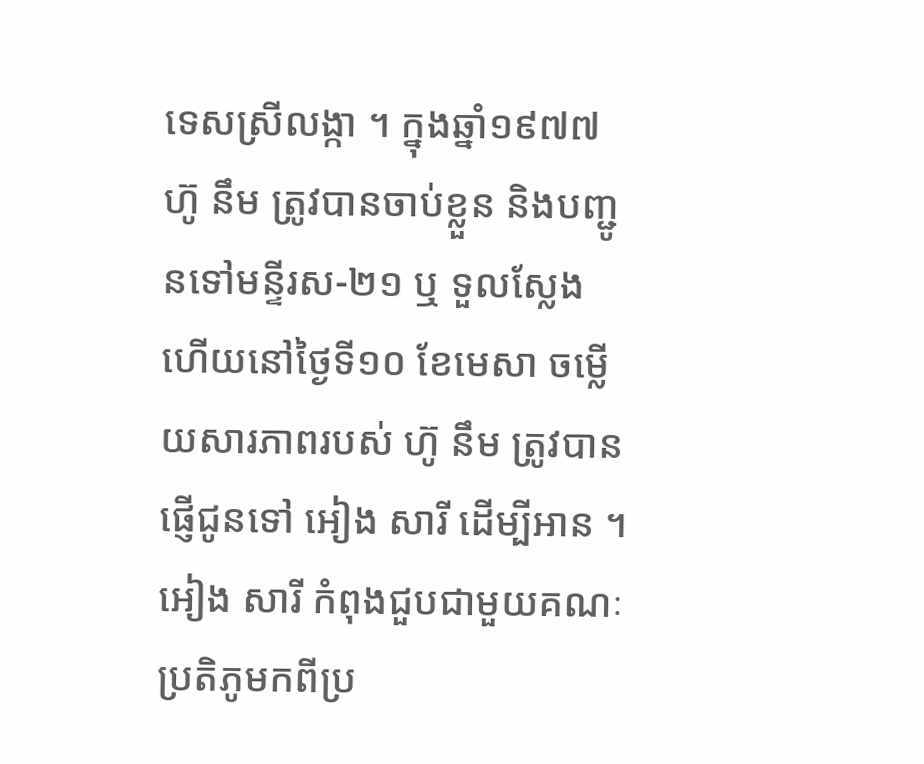ទេសស្រីលង្កា ។ ក្នុងឆ្នាំ១៩៧៧ ហ៊ូ នឹម ត្រូវបានចាប់ខ្លួន និងបញ្ជូនទៅមន្ទីរស-២១ ឬ ទួលស្លែង ហើយនៅថ្ងៃទី១០ ខែមេសា ចម្លើយសារភាពរបស់ ហ៊ូ នឹម ត្រូវបានផ្ញើជូនទៅ អៀង សារី ដើម្បីអាន ។
អៀង សារី កំពុងជួបជាមួយគណៈប្រតិភូមកពីប្រ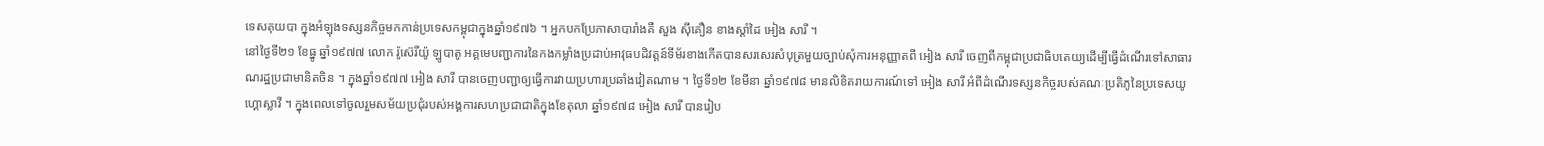ទេសគុយបា ក្នុងអំឡុងទស្សនកិច្ចមកកាន់ប្រទេសកម្ពុជាក្នុងឆ្នាំ១៩៧៦ ។ អ្នកបកប្រែភាសាបារាំងគឺ សួង ស៊ីគឿន ខាងស្ដាំដៃ អៀង សារី ។
នៅថ្ងៃទី២១ ខែធ្នូ ឆ្នាំ១៩៧៧ លោក រ៉ូស៊េរីយ៉ូ ឡូបាតូ អគ្គមេបញ្ជាការនៃកងកម្លាំងប្រដាប់អាវុធបដិវត្តន៍ទីម័រខាងកើតបានសរសេរសំបុត្រមួយច្បាប់សុំការអនុញ្ញាតពី អៀង សារី ចេញពីកម្ពុជាប្រជាធិបតេយ្យដើម្បីធ្វើដំណើរទៅសាធារណរដ្ឋប្រជាមានិតចិន ។ ក្នុងឆ្នាំ១៩៧៧ អៀង សារី បានចេញបញ្ជាឲ្យធ្វើការវាយប្រហារប្រឆាំងវៀតណាម ។ ថ្ងៃទី១២ ខែមីនា ឆ្នាំ១៩៧៨ មានលិខិតរាយការណ៍ទៅ អៀង សារី អំពីដំណើរទស្សនកិច្ចរបស់គណៈប្រតិភូនៃប្រទេសយូហ្គោស្លាវី ។ ក្នុងពេលទៅចូលរួមសម័យប្រជុំរបស់អង្គការសហប្រជាជាតិក្នុងខែតុលា ឆ្នាំ១៩៧៨ អៀង សារី បានរៀប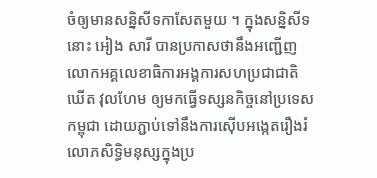ចំឲ្យមានសន្និសីទកាសែតមួយ ។ ក្នុងសន្និសីទនោះ អៀង សារី បានប្រកាសថានឹងអញ្ជើញលោកអគ្គលេខាធិការអង្គការសហប្រជាជាតិ ឃើត វុលហែម ឲ្យមកធ្វើទស្សនកិច្ចនៅប្រទេសកម្ពុជា ដោយភ្ជាប់ទៅនឹងការស៊ើបអង្កេតរឿងរំលោភសិទ្ធិមនុស្សក្នុងប្រ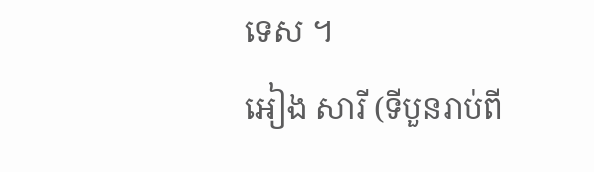ទេស ។
អៀង សារី (ទីបួនរាប់ពី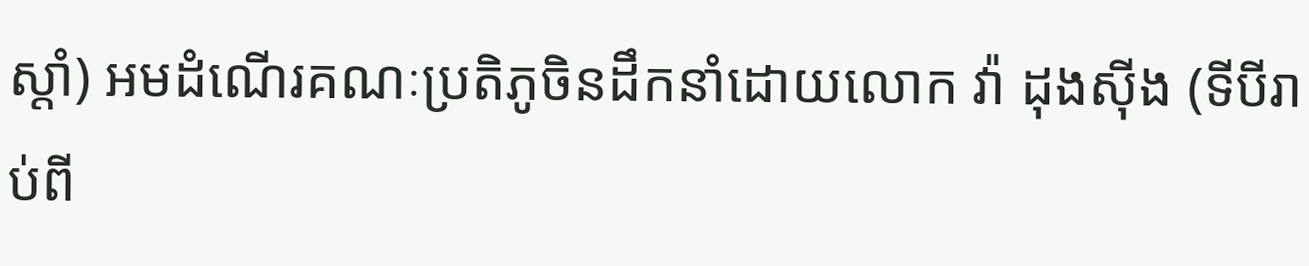ស្ដាំ) អមដំណើរគណៈប្រតិភូចិនដឹកនាំដោយលោក វ៉ា ដុងស៊ីង (ទីបីរាប់ពី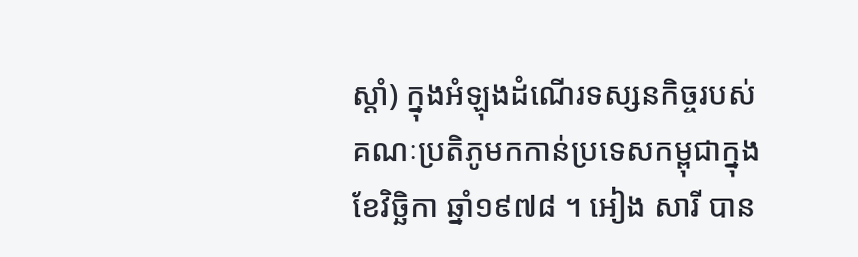ស្ដាំ) ក្នុងអំឡុងដំណើរទស្សនកិច្ចរបស់គណៈប្រតិភូមកកាន់ប្រទេសកម្ពុជាក្នុងខែវិច្ឆិកា ឆ្នាំ១៩៧៨ ។ អៀង សារី បាន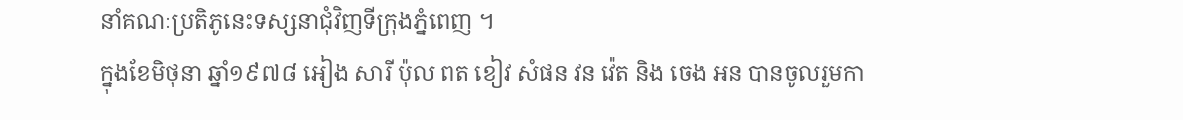នាំគណៈប្រតិភូនេះទស្សនាជុំវិញទីក្រុងភ្នំពេញ ។
ក្នុងខែមិថុនា ឆ្នាំ១៩៧៨ អៀង សារី ប៉ុល ពត ខៀវ សំផន វន វ៉េត និង ចេង អន បានចូលរួមកា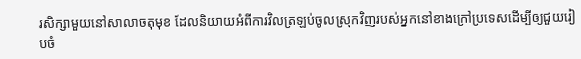រសិក្សាមួយនៅសាលាចតុមុខ ដែលនិយាយអំពីការវិលត្រឡប់ចូលស្រុកវិញរបស់អ្នកនៅខាងក្រៅប្រទេសដើម្បីឲ្យជួយរៀបចំ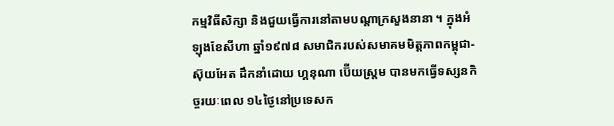កម្មវិធីសិក្សា និងជួយធ្វើការនៅតាមបណ្តាក្រសួងនានា ។ ក្នុងអំឡុងខែសីហា ឆ្នាំ១៩៧៨ សមាជិករបស់សមាគមមិត្តភាពកម្ពុជា-ស៊ុយអែត ដឹកនាំដោយ ហ្គនុណា ប៊ើយស្ត្រម បានមកធ្វើទស្សនកិច្ចរយៈពេល ១៤ថ្ងៃនៅប្រទេសក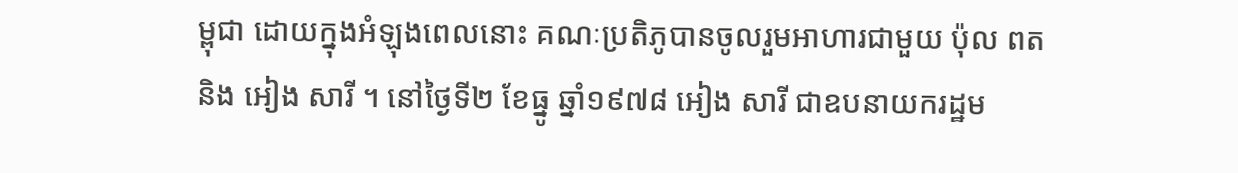ម្ពុជា ដោយក្នុងអំឡុងពេលនោះ គណៈប្រតិភូបានចូលរួមអាហារជាមួយ ប៉ុល ពត និង អៀង សារី ។ នៅថ្ងៃទី២ ខែធ្នូ ឆ្នាំ១៩៧៨ អៀង សារី ជាឧបនាយករដ្ឋម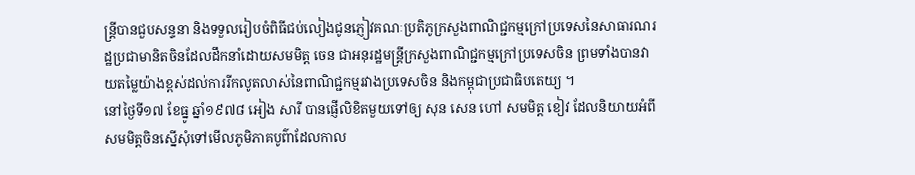ន្ត្រីបានជួបសន្ទនា និងទទួលរៀបចំពិធីជប់លៀងជូនភ្ញៀវគណៈប្រតិភូក្រសួងពាណិជ្ជកម្មក្រៅប្រទេសនៃសាធារណរដ្ឋប្រជាមានិតចិនដែលដឹកនាំដោយសមមិត្ត ចេន ជាអនុរដ្ឋមន្ត្រីក្រសួងពាណិជ្ជកម្មក្រៅប្រទេសចិន ព្រមទាំងបានវាយតម្លៃយ៉ាងខ្ពស់ដល់ការរីកលូតលាស់នៃពាណិជ្ជកម្មរវាងប្រទេសចិន និងកម្ពុជាប្រជាធិបតេយ្យ ។
នៅថ្ងៃទី១៧ ខែធ្នូ ឆ្នាំ១៩៧៨ អៀង សារី បានផ្ញើលិខិតមួយទៅឲ្យ សុន សេន ហៅ សមមិត្ត ខៀវ ដែលនិយាយអំពីសមមិត្តចិនស្នើសុំទៅមើលភូមិភាគបូព៌ាដែលកាល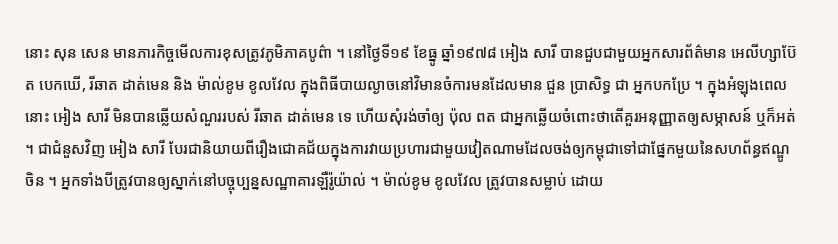នោះ សុន សេន មានភារកិច្ចមើលការខុសត្រូវភូមិភាគបូព៌ា ។ នៅថ្ងៃទី១៩ ខែធ្នូ ឆ្នាំ១៩៧៨ អៀង សារី បានជួបជាមួយអ្នកសារព័ត៌មាន អេលីហ្សាប៊ែត បេកឃើ, រីឆាត ដាត់មេន និង ម៉ាល់ខូម ខូលវែល ក្នុងពិធីបាយល្ងាចនៅវិមានចំការមនដែលមាន ជួន ប្រាសិទ្ធ ជា អ្នកបកប្រែ ។ ក្នុងអំឡុងពេលនោះ អៀង សារី មិនបានឆ្លើយសំណួររបស់ រីឆាត ដាត់មេន ទេ ហើយសុំរង់ចាំឲ្យ ប៉ុល ពត ជាអ្នកឆ្លើយចំពោះថាតើគួរអនុញ្ញាតឲ្យសម្ភាសន៍ ឬក៏អត់ ។ ជាជំនួសវិញ អៀង សារី បែរជានិយាយពីរឿងជោគជ័យក្នុងការវាយប្រហារជាមួយវៀតណាមដែលចង់ឲ្យកម្ពុជាទៅជាផ្នែកមួយនៃសហព័ន្ធឥណ្ឌូចិន ។ អ្នកទាំងបីត្រូវបានឲ្យស្នាក់នៅបច្ចុប្បន្នសណ្ឋាគារឡឺរ៉ូយ៉ាល់ ។ ម៉ាល់ខូម ខូលវែល ត្រូវបានសម្លាប់ ដោយ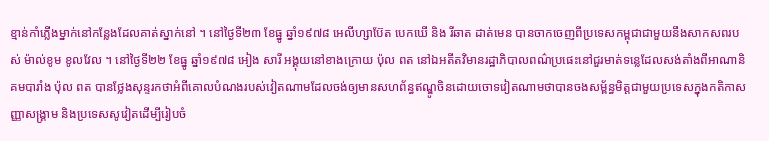ខ្មាន់កាំភ្លើងម្នាក់នៅកន្លែងដែលគាត់ស្នាក់នៅ ។ នៅថ្ងៃទី២៣ ខែធ្នូ ឆ្នាំ១៩៧៨ អេលីហ្សាប៊ែត បេកឃើ និង រីឆាត ដាត់មេន បានចាកចេញពីប្រទេសកម្ពុជាជាមួយនឹងសាកសពរបស់ ម៉ាល់ខូម ខូលវែល ។ នៅថ្ងៃទី២២ ខែធ្នូ ឆ្នាំ១៩៧៨ អៀង សារី អង្គុយនៅខាងក្រោយ ប៉ុល ពត នៅឯអតីតវិមានរដ្ឋាភិបាលពណ៌ប្រផេះនៅជួរមាត់ទន្លេដែលសង់តាំងពីអាណានិគមបារាំង ប៉ុល ពត បានថ្លែងសុន្ទរកថាអំពីគោលបំណងរបស់វៀតណាមដែលចង់ឲ្យមានសហព័ន្ធឥណ្ឌូចិនដោយចោទវៀតណាមថាបានចងសម្ព័ន្ធមិត្តជាមួយប្រទេសក្នុងកតិកាសញ្ញាសង្រ្គាម និងប្រទេសសូវៀតដើម្បីរៀបចំ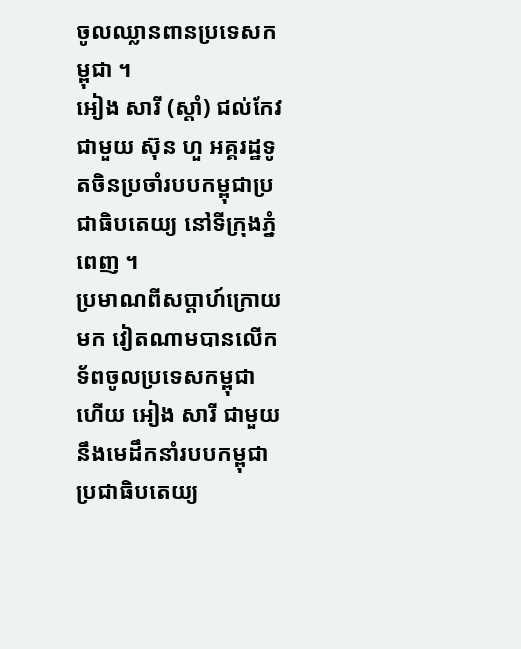ចូលឈ្លានពានប្រទេសកម្ពុជា ។
អៀង សារី (ស្ដាំ) ជល់កែវជាមួយ ស៊ុន ហួ អគ្គរដ្ឋទូតចិនប្រចាំរបបកម្ពុជាប្រជាធិបតេយ្យ នៅទីក្រុងភ្នំពេញ ។
ប្រមាណពីសប្ដាហ៍ក្រោយមក វៀតណាមបានលើកទ័ពចូលប្រទេសកម្ពុជា ហើយ អៀង សារី ជាមួយនឹងមេដឹកនាំរបបកម្ពុជាប្រជាធិបតេយ្យ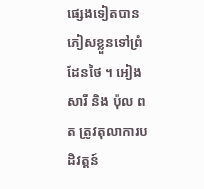ផ្សេងទៀតបានភៀសខ្លួនទៅព្រំដែនថៃ ។ អៀង សារី និង ប៉ុល ពត ត្រូវតុលាការបដិវត្តន៍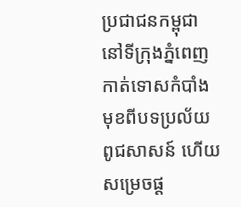ប្រជាជនកម្ពុជានៅទីក្រុងភ្នំពេញកាត់ទោសកំបាំងមុខពីបទប្រល័យពូជសាសន៍ ហើយសម្រេចផ្ត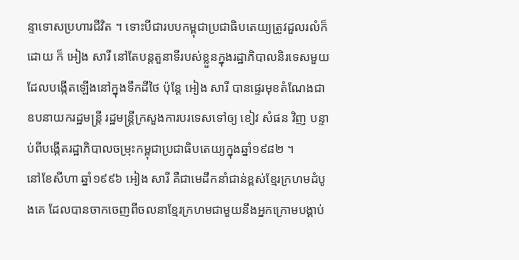ន្ទាទោសប្រហារជីវិត ។ ទោះបីជារបបកម្ពុជាប្រជាធិបតេយ្យត្រូវដួលរលំក៏ដោយ ក៏ អៀង សារី នៅតែបន្តតួនាទីរបស់ខ្លួនក្នុងរដ្ឋាភិបាលនិរទេសមួយដែលបង្កើតឡើងនៅក្នុងទឹកដីថៃ ប៉ុន្តែ អៀង សារី បានផ្ទេរមុខតំណែងជាឧបនាយករដ្ឋមន្ត្រី រដ្ឋមន្ត្រីក្រសួងការបរទេសទៅឲ្យ ខៀវ សំផន វិញ បន្ទាប់ពីបង្កើតរដ្ឋាភិបាលចម្រុះកម្ពុជាប្រជាធិបតេយ្យក្នុងឆ្នាំ១៩៨២ ។
នៅខែសីហា ឆ្នាំ១៩៩៦ អៀង សារី គឺជាមេដឹកនាំជាន់ខ្ពស់ខែ្មរក្រហមដំបូងគេ ដែលបានចាកចេញពីចលនាខែ្មរក្រហមជាមួយនឹងអ្នកក្រោមបង្គាប់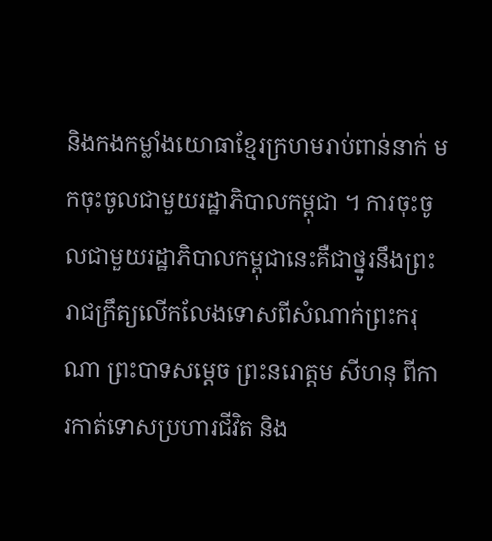និងកងកម្លាំងយោធាខែ្មរក្រហមរាប់ពាន់នាក់ មកចុះចូលជាមួយរដ្ឋាភិបាលកម្ពុជា ។ ការចុះចូលជាមួយរដ្ឋាភិបាលកម្ពុជានេះគឺជាថ្នូរនឹងព្រះរាជក្រឹត្យលើកលែងទោសពីសំណាក់ព្រះករុណា ព្រះបាទសម្តេច ព្រះនរោត្តម សីហនុ ពីការកាត់ទោសប្រហារជីវិត និង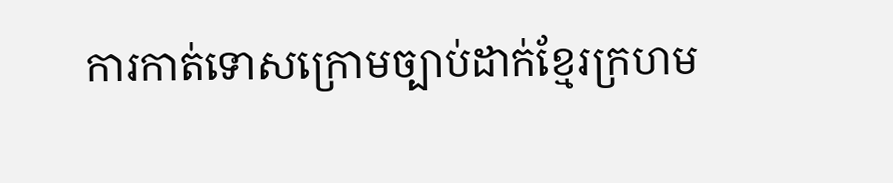ការកាត់ទោសក្រោមច្បាប់ដាក់ខែ្មរក្រហម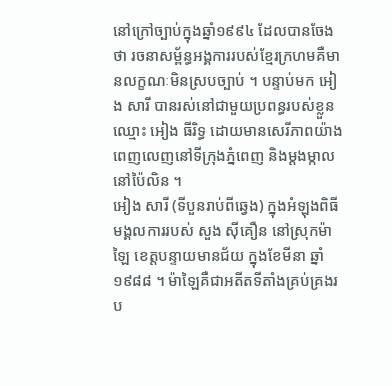នៅក្រៅច្បាប់ក្នុងឆ្នាំ១៩៩៤ ដែលបានចែងថា រចនាសម្ព័ន្ធអង្គការរបស់ខែ្មរក្រហមគឺមានលក្ខណៈមិនស្របច្បាប់ ។ បន្ទាប់មក អៀង សារី បានរស់នៅជាមួយប្រពន្ធរបស់ខ្លួនឈ្មោះ អៀង ធីរិទ្ធ ដោយមានសេរីភាពយ៉ាងពេញលេញនៅទីក្រុងភ្នំពេញ និងម្តងម្កាលនៅប៉ៃលិន ។
អៀង សារី (ទីបួនរាប់ពីឆ្វេង) ក្នុងអំឡុងពិធីមង្គលការរបស់ សួង ស៊ីគឿន នៅស្រុកម៉ាឡៃ ខេត្តបន្ទាយមានជ័យ ក្នុងខែមីនា ឆ្នាំ១៩៨៨ ។ ម៉ាឡៃគឺជាអតីតទីតាំងគ្រប់គ្រងរប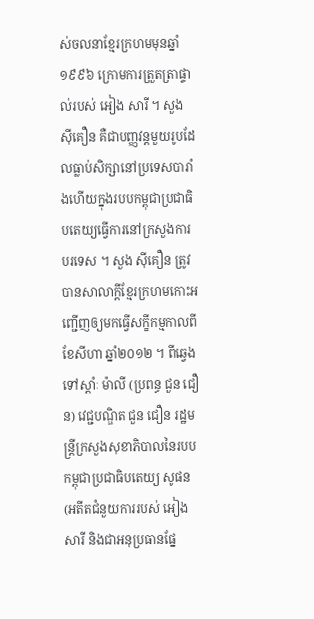ស់ចលនាខ្មែរក្រហមមុនឆ្នាំ១៩៩៦ ក្រោមការត្រួតត្រាផ្ទាល់របស់ អៀង សារី ។ សួង ស៊ីគឿន គឺជាបញ្ញវន្តមួយរូបដែលធ្លាប់សិក្សានៅប្រទេសបារាំងហើយក្នុងរបបកម្ពុជាប្រជាធិបតេយ្យធ្វើការនៅក្រសួងការបរទេស ។ សួង ស៊ីគឿន ត្រូវបានសាលាក្ដីខ្មែរក្រហមកោះអញ្ជើញឲ្យមកធ្វើសក្ខីកម្មកាលពីខែសីហា ឆ្នាំ២០១២ ។ ពីឆ្វេងទៅស្ដាំៈ ម៉ាលី (ប្រពន្ធ ជួន ជឿន) វេជ្ជបណ្ឌិត ជួន ជឿន រដ្ឋមន្ត្រីក្រសួងសុខាភិបាលនៃរបបកម្ពុជាប្រជាធិបតេយ្យ សូផន (អតីតជំនួយការរបស់ អៀង សារី និងជាអនុប្រធានផ្នែ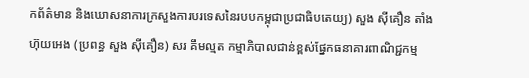កព័ត៌មាន និងឃោសនាការក្រសួងការបរទេសនៃរបបកម្ពុជាប្រជាធិបតេយ្យ) សួង ស៊ីគឿន តាំង ហ៊ុយអេង (ប្រពន្ធ សួង ស៊ីគឿន) សរ គឹមល្មត កម្មាភិបាលជាន់ខ្ពស់ផ្នែកធនាគារពាណិជ្ជកម្ម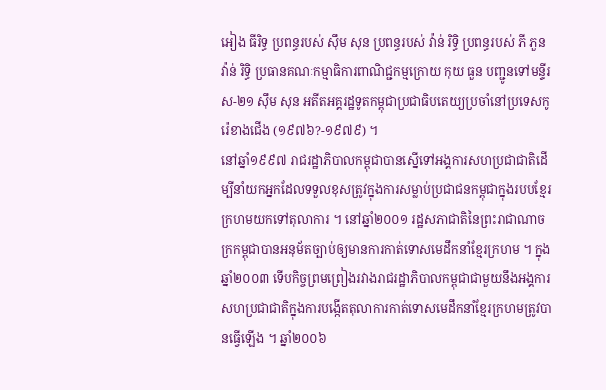អៀង ធីរិទ្ធ ប្រពន្ធរបស់ ស៊ឹម សុន ប្រពន្ធរបស់ វ៉ាន់ រិទ្ធិ ប្រពន្ធរបស់ ភី ភួន វ៉ាន់ រិទ្ធិ ប្រធានគណៈកម្មាធិការពាណិជ្ជកម្មក្រោយ កុយ ធួន បញ្ជូនទៅមន្ទីរស-២១ ស៊ឹម សុន អតីតអគ្គរដ្ឋទូតកម្ពុជាប្រជាធិបតេយ្យប្រចាំនៅប្រទេសកូរ៉េខាងជើង (១៩៧៦?-១៩៧៩) ។
នៅឆ្នាំ១៩៩៧ រាជរដ្ឋាភិបាលកម្ពុជាបានស្នើទៅអង្គការសហប្រជាជាតិដើម្បីនាំយកអ្នកដែលទទួលខុសត្រូវក្នុងការសម្លាប់ប្រជាជនកម្ពុជាក្នុងរបបខែ្មរក្រហមយកទៅតុលាការ ។ នៅឆ្នាំ២០០១ រដ្ឋសភាជាតិនៃព្រះរាជាណាចក្រកម្ពុជាបានអនុម័តច្បាប់ឲ្យមានការកាត់ទោសមេដឹកនាំខែ្មរក្រហម ។ ក្នុងឆ្នាំ២០០៣ ទើបកិច្ចព្រមព្រៀងរវាងរាជរដ្ឋាភិបាលកម្ពុជាជាមួយនឹងអង្គការសហប្រជាជាតិក្នុងការបង្កើតតុលាការកាត់ទោសមេដឹកនាំខែ្មរក្រហមត្រូវបានធ្វើឡើង ។ ឆ្នាំ២០០៦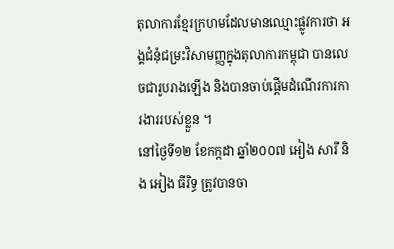តុលាការខែ្មរក្រហមដែលមានឈ្មោះផ្លូវការថា អង្គជំនុំជម្រះវិសាមញ្ញក្នុងតុលាការកម្ពុជា បានលេចជារូបរាងឡើង និងបានចាប់ផ្តើមដំណើរការការងាររបស់ខ្លួន ។
នៅថ្ងៃទី១២ ខែកក្កដា ឆ្នាំ២០០៧ អៀង សារី និង អៀង ធីរិទ្ធ ត្រូវបានចា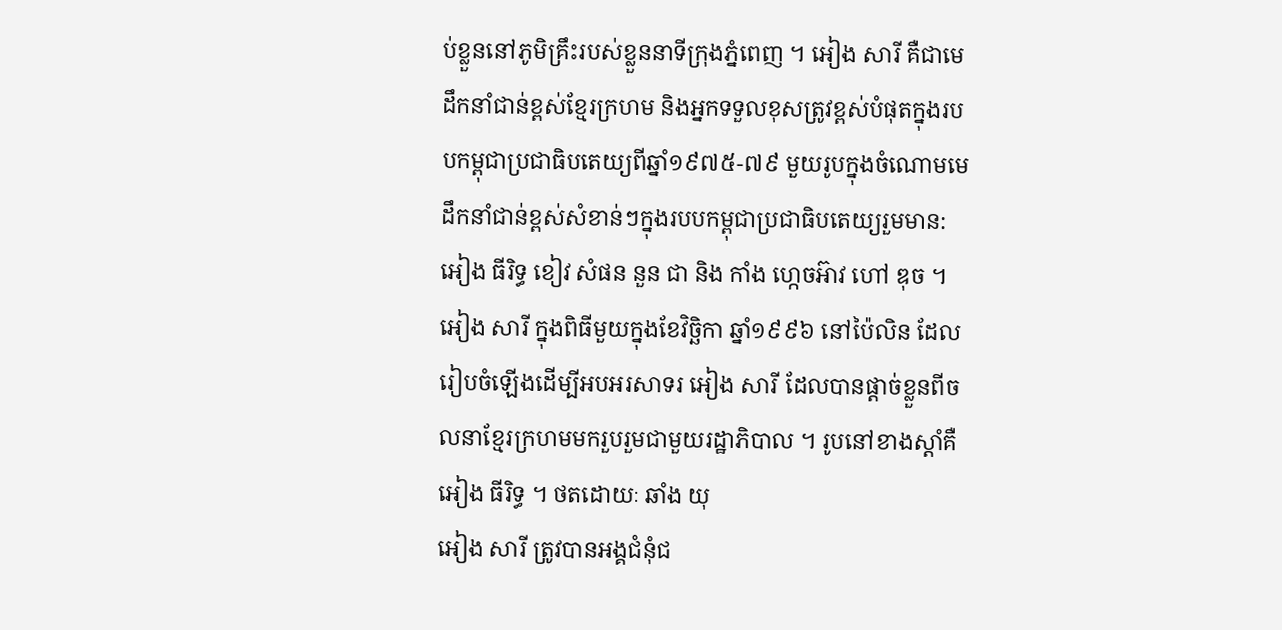ប់ខ្លួននៅភូមិគ្រឹះរបស់ខ្លួននាទីក្រុងភ្នំពេញ ។ អៀង សារី គឺជាមេដឹកនាំជាន់ខ្ពស់ខែ្មរក្រហម និងអ្នកទទួលខុសត្រូវខ្ពស់បំផុតក្នុងរបបកម្ពុជាប្រជាធិបតេយ្យពីឆ្នាំ១៩៧៥-៧៩ មួយរូបក្នុងចំណោមមេដឹកនាំជាន់ខ្ពស់សំខាន់ៗក្នុងរបបកម្ពុជាប្រជាធិបតេយ្យរួមមាន: អៀង ធីរិទ្ធ ខៀវ សំផន នួន ជា និង កាំង ហ្កេចអ៊ាវ ហៅ ឌុច ។
អៀង សារី ក្នុងពិធីមួយក្នុងខែវិច្ឆិកា ឆ្នាំ១៩៩៦ នៅប៉ៃលិន ដែលរៀបចំឡើងដើម្បីអបអរសាទរ អៀង សារី ដែលបានផ្ដាច់ខ្លួនពីចលនាខ្មែរក្រហមមករួបរួមជាមួយរដ្ឋាភិបាល ។ រូបនៅខាងស្ដាំគឺ អៀង ធីរិទ្ធ ។ ថតដោយៈ ឆាំង យុ
អៀង សារី ត្រូវបានអង្គជំនុំជ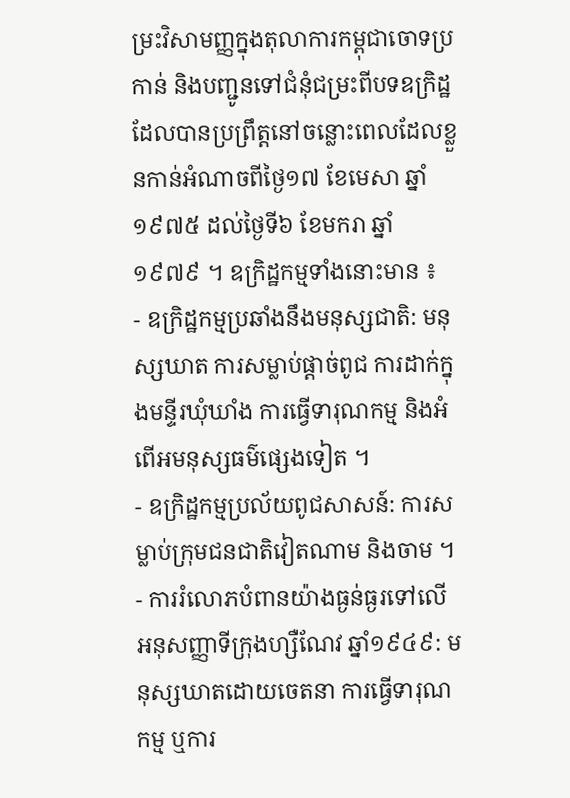ម្រះវិសាមញ្ញក្នុងតុលាការកម្ពុជាចោទប្រកាន់ និងបញ្ជូនទៅជំនុំជម្រះពីបទឧក្រិដ្ឋដែលបានប្រព្រឹត្តនៅចន្លោះពេលដែលខ្លួនកាន់អំណាចពីថ្ងៃ១៧ ខែមេសា ឆ្នាំ១៩៧៥ ដល់ថ្ងៃទី៦ ខែមករា ឆ្នាំ១៩៧៩ ។ ឧក្រិដ្ឋកម្មទាំងនោះមាន ៖
- ឧក្រិដ្ឋកម្មប្រឆាំងនឹងមនុស្សជាតិ: មនុស្សឃាត ការសម្លាប់ផ្តាច់ពូជ ការដាក់ក្នុងមន្ទីរឃុំឃាំង ការធ្វើទារុណកម្ម និងអំពើអមនុស្សធម៌ផ្សេងទៀត ។
- ឧក្រិដ្ឋកម្មប្រល័យពូជសាសន៍: ការសម្លាប់ក្រុមជនជាតិវៀតណាម និងចាម ។
- ការរំលោភបំពានយ៉ាងធ្ងន់ធ្ងរទៅលើអនុសញ្ញាទីក្រុងហ្សឺណែវ ឆ្នាំ១៩៤៩: មនុស្សឃាតដោយចេតនា ការធ្វើទារុណកម្ម ឬការ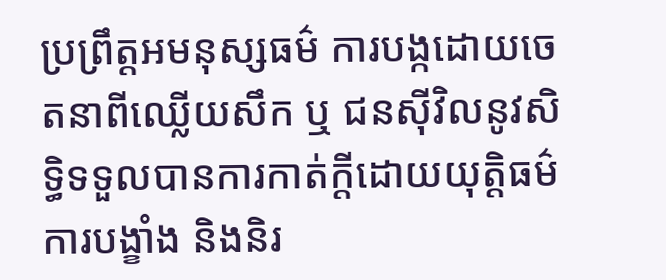ប្រព្រឹត្តអមនុស្សធម៌ ការបង្កដោយចេតនាពីឈ្លើយសឹក ឬ ជនស៊ីវិលនូវសិទ្ធិទទួលបានការកាត់ក្តីដោយយុត្តិធម៌ ការបង្ខាំង និងនិរ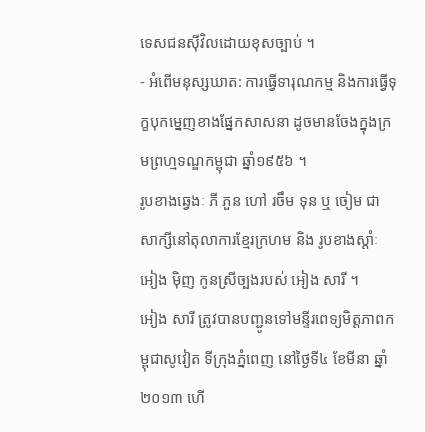ទេសជនស៊ីវិលដោយខុសច្បាប់ ។
- អំពើមនុស្សឃាត: ការធ្វើទារុណកម្ម និងការធ្វើទុក្ខបុកម្នេញខាងផ្នែកសាសនា ដូចមានចែងក្នុងក្រមព្រហ្មទណ្ឌកម្ពុជា ឆ្នាំ១៩៥៦ ។
រូបខាងឆ្វេងៈ ភី ភួន ហៅ រចឹម ទុន ឬ ចៀម ជាសាក្សីនៅតុលាការខ្មែរក្រហម និង រូបខាងស្ដាំៈ អៀង ម៉ិញ កូនស្រីច្បងរបស់ អៀង សារី ។
អៀង សារី ត្រូវបានបញ្ជូនទៅមន្ទីរពេទ្យមិត្តភាពកម្ពុជាសូវៀត ទីក្រុងភ្នំពេញ នៅថ្ងៃទី៤ ខែមីនា ឆ្នាំ២០១៣ ហើ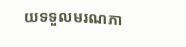យទទួលមរណភា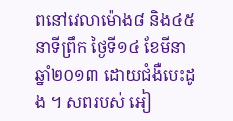ពនៅវេលាម៉ោង៨ និង៤៥នាទីព្រឹក ថ្ងៃទី១៤ ខែមីនា ឆ្នាំ២០១៣ ដោយជំងឺបេះដូង ។ សពរបស់ អៀ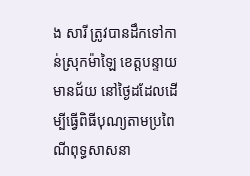ង សារី ត្រូវបានដឹកទៅកាន់ស្រុកម៉ាឡៃ ខេត្តបន្ទាយមានជ័យ នៅថ្ងៃដដែលដើម្បីធ្វើពិធីបុណ្យតាមប្រពៃណីពុទ្ធសាសនា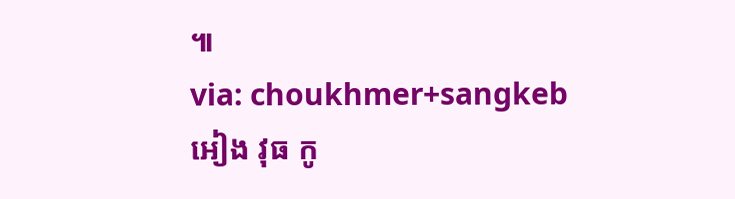៕
via: choukhmer+sangkeb
អៀង វុធ កូ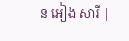ន អៀង សារី |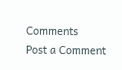Comments
Post a Comment